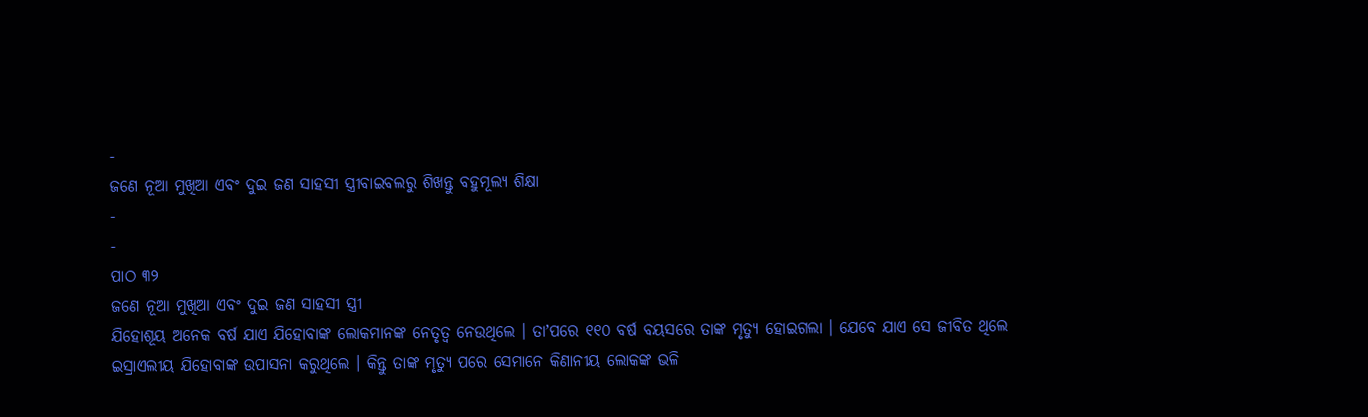-
ଜଣେ ନୂଆ ମୁଖିଆ ଏବଂ ଦୁଇ ଜଣ ସାହସୀ ସ୍ତ୍ରୀବାଇବଲରୁ ଶିଖନ୍ତୁ ବହୁମୂଲ୍ୟ ଶିକ୍ଷା
-
-
ପାଠ ୩୨
ଜଣେ ନୂଆ ମୁଖିଆ ଏବଂ ଦୁଇ ଜଣ ସାହସୀ ସ୍ତ୍ରୀ
ଯିହୋଶୂୟ ଅନେକ ବର୍ଷ ଯାଏ ଯିହୋବାଙ୍କ ଲୋକମାନଙ୍କ ନେତୃତ୍ୱ ନେଉଥିଲେ । ତାʼପରେ ୧୧୦ ବର୍ଷ ବୟସରେ ତାଙ୍କ ମୃତ୍ୟୁ ହୋଇଗଲା । ଯେବେ ଯାଏ ସେ ଜୀବିତ ଥିଲେ ଇସ୍ରାଏଲୀୟ ଯିହୋବାଙ୍କ ଉପାସନା କରୁଥିଲେ । କିନ୍ତୁ ତାଙ୍କ ମୃତ୍ୟୁ ପରେ ସେମାନେ କିଣାନୀୟ ଲୋକଙ୍କ ଭଳି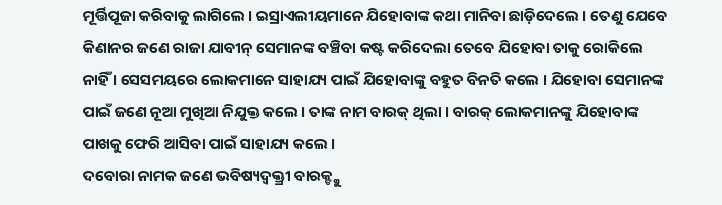ମୂର୍ତ୍ତିପୂଜା କରିବାକୁ ଲାଗିଲେ । ଇସ୍ରାଏଲୀୟମାନେ ଯିହୋବାଙ୍କ କଥା ମାନିବା ଛାଡ଼ିଦେଲେ । ତେଣୁ ଯେବେ କିଣାନର ଜଣେ ରାଜା ଯାବୀନ୍ ସେମାନଙ୍କ ବଞ୍ଚିବା କଷ୍ଟ କରିଦେଲା ତେବେ ଯିହୋବା ତାକୁ ରୋକିଲେ ନାହିଁ । ସେସମୟରେ ଲୋକମାନେ ସାହାଯ୍ୟ ପାଇଁ ଯିହୋବାଙ୍କୁ ବହୁତ ବିନତି କଲେ । ଯିହୋବା ସେମାନଙ୍କ ପାଇଁ ଜଣେ ନୂଆ ମୁଖିଆ ନିଯୁକ୍ତ କଲେ । ତାଙ୍କ ନାମ ବାରକ୍ ଥିଲା । ବାରକ୍ ଲୋକମାନଙ୍କୁ ଯିହୋବାଙ୍କ ପାଖକୁ ଫେରି ଆସିବା ପାଇଁ ସାହାଯ୍ୟ କଲେ ।
ଦବୋରା ନାମକ ଜଣେ ଭବିଷ୍ୟଦ୍ବକ୍ତ୍ରୀ ବାରକ୍ଙ୍କୁ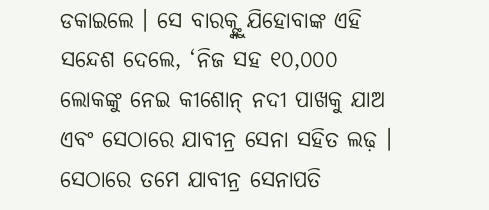ଡକାଇଲେ । ସେ ବାରକ୍ଙ୍କୁ ଯିହୋବାଙ୍କ ଏହି ସନ୍ଦେଶ ଦେଲେ, ‘ନିଜ ସହ ୧୦,୦୦୦ ଲୋକଙ୍କୁ ନେଇ କୀଶୋନ୍ ନଦୀ ପାଖକୁ ଯାଅ ଏବଂ ସେଠାରେ ଯାବୀନ୍ର ସେନା ସହିତ ଲଢ଼ । ସେଠାରେ ତମେ ଯାବୀନ୍ର ସେନାପତି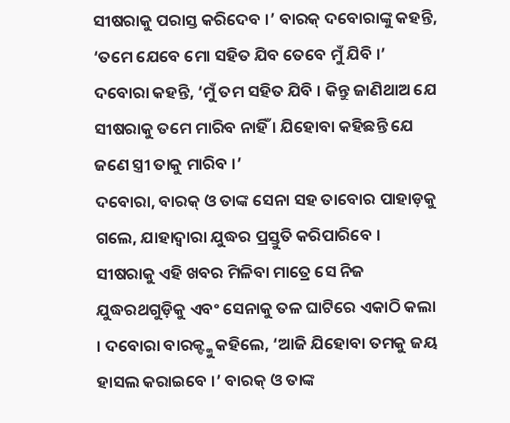ସୀଷରାକୁ ପରାସ୍ତ କରିଦେବ ।’ ବାରକ୍ ଦବୋରାଙ୍କୁ କହନ୍ତି, ‘ତମେ ଯେବେ ମୋ ସହିତ ଯିବ ତେବେ ମୁଁ ଯିବି ।’ ଦବୋରା କହନ୍ତି, ‘ମୁଁ ତମ ସହିତ ଯିବି । କିନ୍ତୁ ଜାଣିଥାଅ ଯେ ସୀଷରାକୁ ତମେ ମାରିବ ନାହିଁ । ଯିହୋବା କହିଛନ୍ତି ଯେ ଜଣେ ସ୍ତ୍ରୀ ତାକୁ ମାରିବ ।’
ଦବୋରା, ବାରକ୍ ଓ ତାଙ୍କ ସେନା ସହ ତାବୋର ପାହାଡ଼କୁ ଗଲେ, ଯାହାଦ୍ୱାରା ଯୁଦ୍ଧର ପ୍ରସ୍ତୁତି କରିପାରିବେ । ସୀଷରାକୁ ଏହି ଖବର ମିଳିବା ମାତ୍ରେ ସେ ନିଜ ଯୁଦ୍ଧରଥଗୁଡ଼ିକୁ ଏବଂ ସେନାକୁ ତଳ ଘାଟିରେ ଏକାଠି କଲା । ଦବୋରା ବାରକ୍ଙ୍କୁ କହିଲେ, ‘ଆଜି ଯିହୋବା ତମକୁ ଜୟ ହାସଲ କରାଇବେ ।’ ବାରକ୍ ଓ ତାଙ୍କ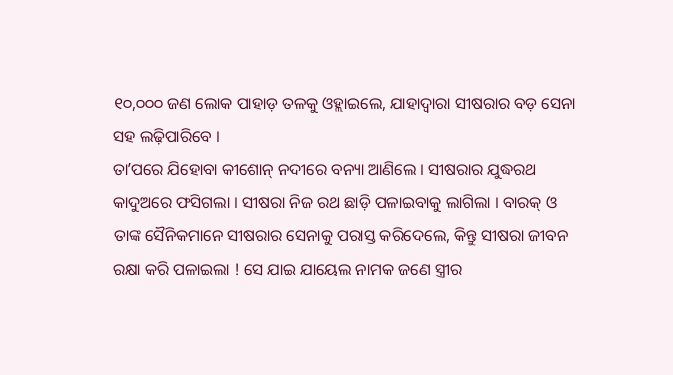୧୦,୦୦୦ ଜଣ ଲୋକ ପାହାଡ଼ ତଳକୁ ଓହ୍ଲାଇଲେ, ଯାହାଦ୍ୱାରା ସୀଷରାର ବଡ଼ ସେନା ସହ ଲଢ଼ିପାରିବେ ।
ତାʼପରେ ଯିହୋବା କୀଶୋନ୍ ନଦୀରେ ବନ୍ୟା ଆଣିଲେ । ସୀଷରାର ଯୁଦ୍ଧରଥ କାଦୁଅରେ ଫସିଗଲା । ସୀଷରା ନିଜ ରଥ ଛାଡ଼ି ପଳାଇବାକୁ ଲାଗିଲା । ବାରକ୍ ଓ ତାଙ୍କ ସୈନିକମାନେ ସୀଷରାର ସେନାକୁ ପରାସ୍ତ କରିଦେଲେ, କିନ୍ତୁ ସୀଷରା ଜୀବନ ରକ୍ଷା କରି ପଳାଇଲା ! ସେ ଯାଇ ଯାୟେଲ ନାମକ ଜଣେ ସ୍ତ୍ରୀର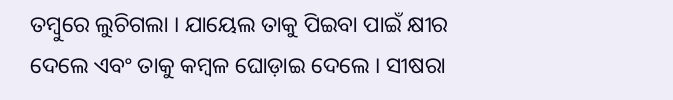ତମ୍ବୁରେ ଲୁଚିଗଲା । ଯାୟେଲ ତାକୁ ପିଇବା ପାଇଁ କ୍ଷୀର ଦେଲେ ଏବଂ ତାକୁ କମ୍ବଳ ଘୋଡ଼ାଇ ଦେଲେ । ସୀଷରା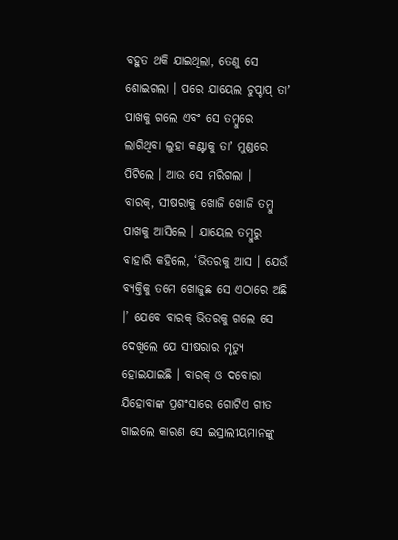ବହୁତ ଥକି ଯାଇଥିଲା, ତେଣୁ ସେ ଶୋଇଗଲା । ପରେ ଯାୟେଲ ଚୁପ୍ଚାପ୍ ତାʼ ପାଖକୁ ଗଲେ ଏବଂ ସେ ତମ୍ବୁରେ ଲାଗିଥିବା ଲୁହା କଣ୍ଟାକୁ ତାʼ ମୁଣ୍ଡରେ ପିଟିଲେ । ଆଉ ସେ ମରିଗଲା ।
ବାରକ୍, ସୀଷରାକୁ ଖୋଜି ଖୋଜି ତମ୍ବୁ ପାଖକୁ ଆସିଲେ । ଯାୟେଲ ତମ୍ବୁରୁ ବାହାରି କହିଲେ, ‘ଭିତରକୁ ଆସ । ଯେଉଁ ବ୍ୟକ୍ତିକୁ ତମେ ଖୋଜୁଛ ସେ ଏଠାରେ ଅଛି ।’ ଯେବେ ବାରକ୍ ଭିତରକୁ ଗଲେ ସେ ଦେଖିଲେ ଯେ ସୀଷରାର ମୃତ୍ୟୁ ହୋଇଯାଇଛି । ବାରକ୍ ଓ ଦବୋରା ଯିହୋବାଙ୍କ ପ୍ରଶଂସାରେ ଗୋଟିଏ ଗୀତ ଗାଇଲେ କାରଣ ସେ ଇସ୍ରାଲୀୟମାନଙ୍କୁ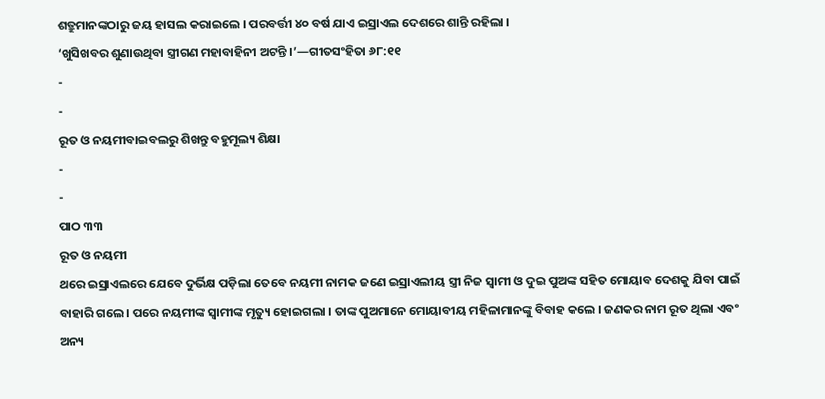ଶତ୍ରୁମାନଙ୍କଠାରୁ ଜୟ ହାସଲ କରାଇଲେ । ପରବର୍ତ୍ତୀ ୪୦ ବର୍ଷ ଯାଏ ଇସ୍ରାଏଲ ଦେଶରେ ଶାନ୍ତି ରହିଲା ।
‘ଖୁସିଖବର ଶୁଣାଉଥିବା ସ୍ତ୍ରୀଗଣ ମହାବାହିନୀ ଅଟନ୍ତି ।’—ଗୀତସଂହିତା ୬୮:୧୧
-
-
ରୂତ ଓ ନୟମୀବାଇବଲରୁ ଶିଖନ୍ତୁ ବହୁମୂଲ୍ୟ ଶିକ୍ଷା
-
-
ପାଠ ୩୩
ରୂତ ଓ ନୟମୀ
ଥରେ ଇସ୍ରାଏଲରେ ଯେବେ ଦୁର୍ଭିକ୍ଷ ପଡ଼ିଲା ତେବେ ନୟମୀ ନାମକ ଜଣେ ଇସ୍ରାଏଲୀୟ ସ୍ତ୍ରୀ ନିଜ ସ୍ୱାମୀ ଓ ଦୁଇ ପୁଅଙ୍କ ସହିତ ମୋୟାବ ଦେଶକୁ ଯିବା ପାଇଁ ବାହାରି ଗଲେ । ପରେ ନୟମୀଙ୍କ ସ୍ୱାମୀଙ୍କ ମୃତ୍ୟୁ ହୋଇଗଲା । ତାଙ୍କ ପୁଅମାନେ ମୋୟାବୀୟ ମହିଳାମାନଙ୍କୁ ବିବାହ କଲେ । ଜଣକର ନାମ ରୂତ ଥିଲା ଏବଂ ଅନ୍ୟ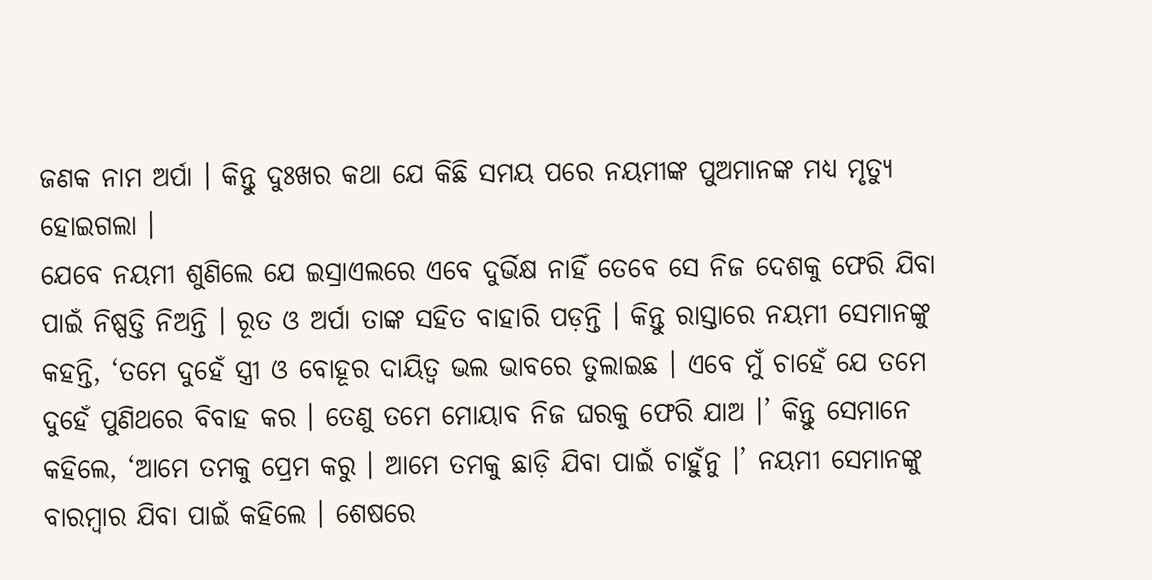ଜଣକ ନାମ ଅର୍ପା । କିନ୍ତୁ ଦୁଃଖର କଥା ଯେ କିଛି ସମୟ ପରେ ନୟମୀଙ୍କ ପୁଅମାନଙ୍କ ମଧ୍ୟ ମୃତ୍ୟୁ ହୋଇଗଲା ।
ଯେବେ ନୟମୀ ଶୁଣିଲେ ଯେ ଇସ୍ରାଏଲରେ ଏବେ ଦୁର୍ଭିକ୍ଷ ନାହିଁ ତେବେ ସେ ନିଜ ଦେଶକୁ ଫେରି ଯିବା ପାଇଁ ନିଷ୍ପତ୍ତି ନିଅନ୍ତି । ରୂତ ଓ ଅର୍ପା ତାଙ୍କ ସହିତ ବାହାରି ପଡ଼ନ୍ତି । କିନ୍ତୁ ରାସ୍ତାରେ ନୟମୀ ସେମାନଙ୍କୁ କହନ୍ତି, ‘ତମେ ଦୁହେଁ ସ୍ତ୍ରୀ ଓ ବୋହୂର ଦାୟିତ୍ୱ ଭଲ ଭାବରେ ତୁଲାଇଛ । ଏବେ ମୁଁ ଚାହେଁ ଯେ ତମେ ଦୁହେଁ ପୁଣିଥରେ ବିବାହ କର । ତେଣୁ ତମେ ମୋୟାବ ନିଜ ଘରକୁ ଫେରି ଯାଅ ।’ କିନ୍ତୁ ସେମାନେ କହିଲେ, ‘ଆମେ ତମକୁ ପ୍ରେମ କରୁ । ଆମେ ତମକୁ ଛାଡ଼ି ଯିବା ପାଇଁ ଚାହୁଁନୁ ।’ ନୟମୀ ସେମାନଙ୍କୁ ବାରମ୍ବାର ଯିବା ପାଇଁ କହିଲେ । ଶେଷରେ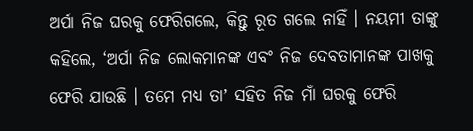ଅର୍ପା ନିଜ ଘରକୁ ଫେରିଗଲେ, କିନ୍ତୁ ରୂତ ଗଲେ ନାହିଁ । ନୟମୀ ତାଙ୍କୁ କହିଲେ, ‘ଅର୍ପା ନିଜ ଲୋକମାନଙ୍କ ଏବଂ ନିଜ ଦେବତାମାନଙ୍କ ପାଖକୁ ଫେରି ଯାଉଛି । ତମେ ମଧ୍ୟ ତାʼ ସହିତ ନିଜ ମାଁ ଘରକୁ ଫେରି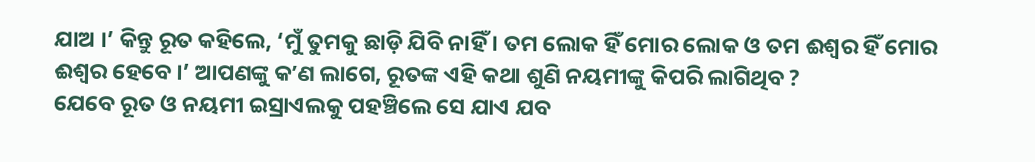ଯାଅ ।’ କିନ୍ତୁ ରୂତ କହିଲେ, ‘ମୁଁ ତୁମକୁ ଛାଡ଼ି ଯିବି ନାହିଁ । ତମ ଲୋକ ହିଁ ମୋର ଲୋକ ଓ ତମ ଈଶ୍ୱର ହିଁ ମୋର ଈଶ୍ୱର ହେବେ ।’ ଆପଣଙ୍କୁ କʼଣ ଲାଗେ, ରୂତଙ୍କ ଏହି କଥା ଶୁଣି ନୟମୀଙ୍କୁ କିପରି ଲାଗିଥିବ ?
ଯେବେ ରୂତ ଓ ନୟମୀ ଇସ୍ରାଏଲକୁ ପହଞ୍ଚିଲେ ସେ ଯାଏ ଯବ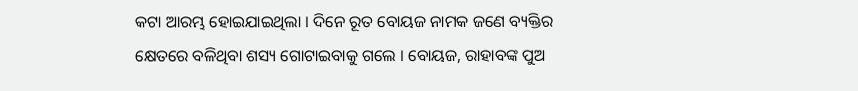କଟା ଆରମ୍ଭ ହୋଇଯାଇଥିଲା । ଦିନେ ରୂତ ବୋୟଜ ନାମକ ଜଣେ ବ୍ୟକ୍ତିର କ୍ଷେତରେ ବଳିଥିବା ଶସ୍ୟ ଗୋଟାଇବାକୁ ଗଲେ । ବୋୟଜ, ରାହାବଙ୍କ ପୁଅ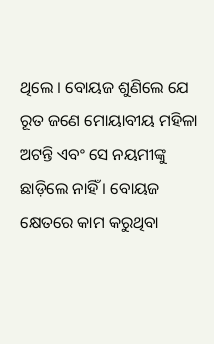ଥିଲେ । ବୋୟଜ ଶୁଣିଲେ ଯେ ରୂତ ଜଣେ ମୋୟାବୀୟ ମହିଳା ଅଟନ୍ତି ଏବଂ ସେ ନୟମୀଙ୍କୁ ଛାଡ଼ିଲେ ନାହିଁ । ବୋୟଜ କ୍ଷେତରେ କାମ କରୁଥିବା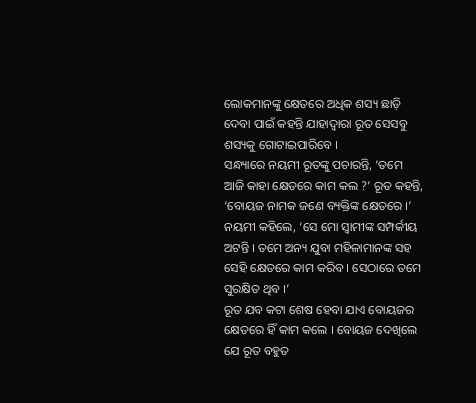ଲୋକମାନଙ୍କୁ କ୍ଷେତରେ ଅଧିକ ଶସ୍ୟ ଛାଡ଼ି ଦେବା ପାଇଁ କହନ୍ତି ଯାହାଦ୍ୱାରା ରୂତ ସେସବୁ ଶସ୍ୟକୁ ଗୋଟାଇପାରିବେ ।
ସନ୍ଧ୍ୟାରେ ନୟମୀ ରୂତଙ୍କୁ ପଚାରନ୍ତି, ‘ତମେ ଆଜି କାହା କ୍ଷେତରେ କାମ କଲ ?’ ରୂତ କହନ୍ତି, ‘ବୋୟଜ ନାମକ ଜଣେ ବ୍ୟକ୍ତିଙ୍କ କ୍ଷେତରେ ।’ ନୟମୀ କହିଲେ, ‘ସେ ମୋ ସ୍ୱାମୀଙ୍କ ସମ୍ପର୍କୀୟ ଅଟନ୍ତି । ତମେ ଅନ୍ୟ ଯୁବା ମହିଳାମାନଙ୍କ ସହ ସେହି କ୍ଷେତରେ କାମ କରିବ । ସେଠାରେ ତମେ ସୁରକ୍ଷିତ ଥିବ ।’
ରୂତ ଯବ କଟା ଶେଷ ହେବା ଯାଏ ବୋୟଜର କ୍ଷେତରେ ହିଁ କାମ କଲେ । ବୋୟଜ ଦେଖିଲେ ଯେ ରୂତ ବହୁତ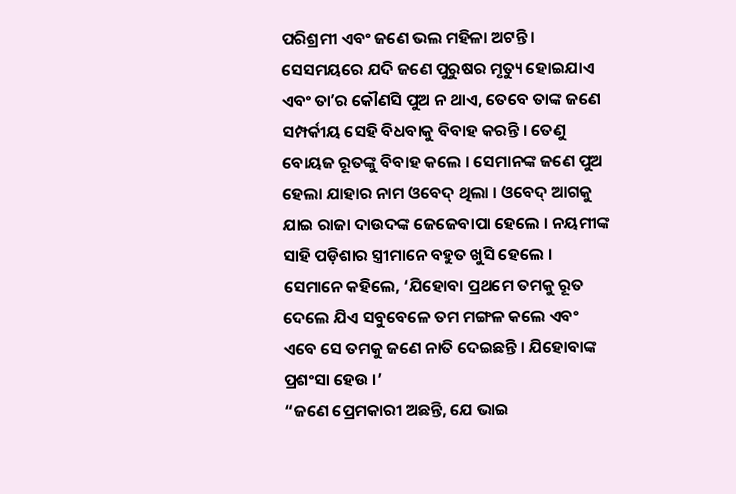ପରିଶ୍ରମୀ ଏବଂ ଜଣେ ଭଲ ମହିଳା ଅଟନ୍ତି । ସେସମୟରେ ଯଦି ଜଣେ ପୁରୁଷର ମୃତ୍ୟୁ ହୋଇଯାଏ ଏବଂ ତାʼର କୌଣସି ପୁଅ ନ ଥାଏ, ତେବେ ତାଙ୍କ ଜଣେ ସମ୍ପର୍କୀୟ ସେହି ବିଧବାକୁ ବିବାହ କରନ୍ତି । ତେଣୁ ବୋୟଜ ରୂତଙ୍କୁ ବିବାହ କଲେ । ସେମାନଙ୍କ ଜଣେ ପୁଅ ହେଲା ଯାହାର ନାମ ଓବେଦ୍ ଥିଲା । ଓବେଦ୍ ଆଗକୁ ଯାଇ ରାଜା ଦାଉଦଙ୍କ ଜେଜେବାପା ହେଲେ । ନୟମୀଙ୍କ ସାହି ପଡ଼ିଶାର ସ୍ତ୍ରୀମାନେ ବହୁତ ଖୁସି ହେଲେ । ସେମାନେ କହିଲେ, ‘ଯିହୋବା ପ୍ରଥମେ ତମକୁ ରୂତ ଦେଲେ ଯିଏ ସବୁବେଳେ ତମ ମଙ୍ଗଳ କଲେ ଏବଂ ଏବେ ସେ ତମକୁ ଜଣେ ନାତି ଦେଇଛନ୍ତି । ଯିହୋବାଙ୍କ ପ୍ରଶଂସା ହେଉ ।’
“ଜଣେ ପ୍ରେମକାରୀ ଅଛନ୍ତି, ଯେ ଭାଇ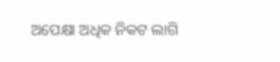ଅପେକ୍ଷା ଅଧିକ ନିକଟ ଲାଗି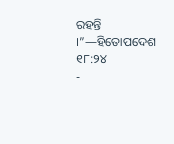ରହନ୍ତି ।”—ହିତୋପଦେଶ ୧୮:୨୪
-